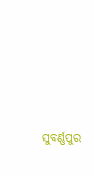ସୁବର୍ଣ୍ଣପୁର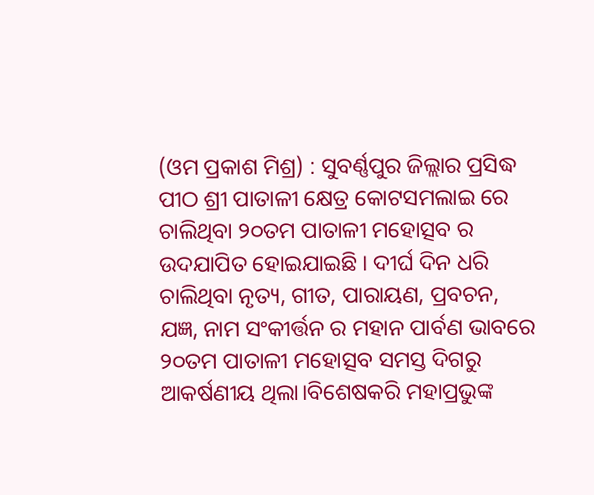(ଓମ ପ୍ରକାଶ ମିଶ୍ର) : ସୁବର୍ଣ୍ଣପୁର ଜିଲ୍ଲାର ପ୍ରସିଦ୍ଧ ପୀଠ ଶ୍ରୀ ପାତାଳୀ କ୍ଷେତ୍ର କୋଟସମଲାଇ ରେ ଚାଲିଥିବା ୨୦ତମ ପାତାଳୀ ମହୋତ୍ସବ ର ଉଦଯାପିତ ହୋଇଯାଇଛି । ଦୀର୍ଘ ଦିନ ଧରି ଚାଲିଥିବା ନୃତ୍ୟ, ଗୀତ, ପାରାୟଣ, ପ୍ରବଚନ, ଯଜ୍ଞ, ନାମ ସଂକୀର୍ତ୍ତନ ର ମହାନ ପାର୍ବଣ ଭାବରେ ୨୦ତମ ପାତାଳୀ ମହୋତ୍ସବ ସମସ୍ତ ଦିଗରୁ ଆକର୍ଷଣୀୟ ଥିଲା।ବିଶେଷକରି ମହାପ୍ରଭୁଙ୍କ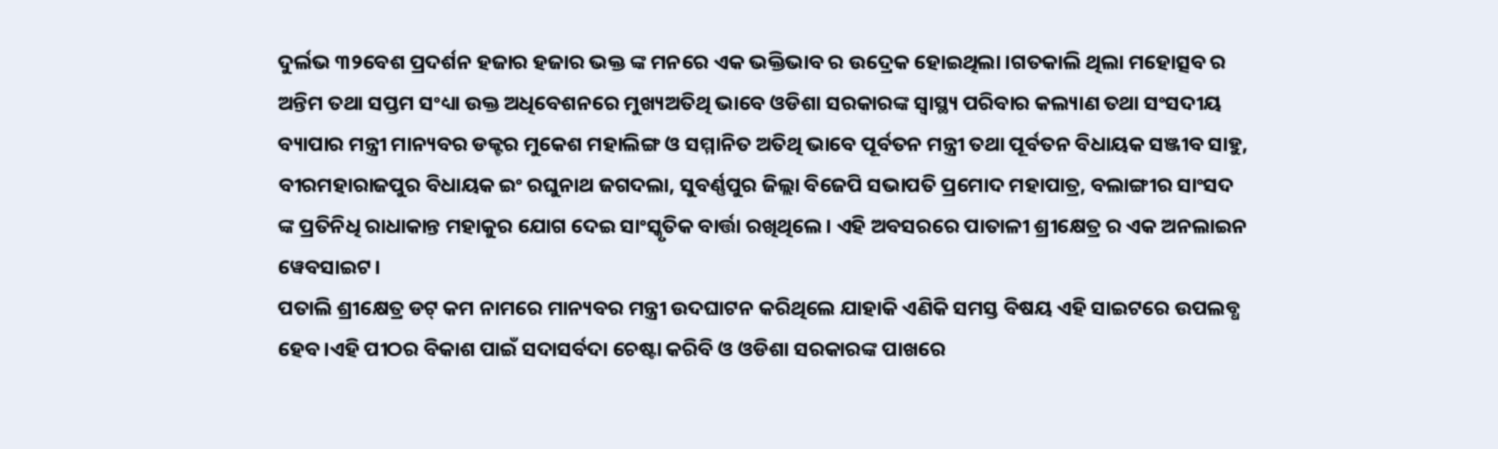ଦୁର୍ଲଭ ୩୨ବେଶ ପ୍ରଦର୍ଶନ ହଜାର ହଜାର ଭକ୍ତ ଙ୍କ ମନରେ ଏକ ଭକ୍ତିଭାବ ର ଉଦ୍ରେକ ହୋଇଥିଲା ।ଗତକାଲି ଥିଲା ମହୋତ୍ସବ ର ଅନ୍ତିମ ତଥା ସପ୍ତମ ସଂଧ୍ୟା ଉକ୍ତ ଅଧିବେଶନରେ ମୁଖ୍ୟଅତିଥି ଭାବେ ଓଡିଶା ସରକାରଙ୍କ ସ୍ବାସ୍ଥ୍ୟ ପରିବାର କଲ୍ୟାଣ ତଥା ସଂସଦୀୟ ବ୍ୟାପାର ମନ୍ତ୍ରୀ ମାନ୍ୟବର ଡକ୍ଟର ମୁକେଶ ମହାଲିଙ୍ଗ ଓ ସମ୍ମାନିତ ଅତିଥି ଭାବେ ପୂର୍ବତନ ମନ୍ତ୍ରୀ ତଥା ପୂର୍ବତନ ବିଧାୟକ ସଞ୍ଜୀବ ସାହୁ, ବୀରମହାରାଜପୁର ବିଧାୟକ ଇଂ ରଘୁନାଥ ଜଗଦଲା, ସୁବର୍ଣ୍ଣପୁର ଜିଲ୍ଲା ବିଜେପି ସଭାପତି ପ୍ରମୋଦ ମହାପାତ୍ର, ବଲାଙ୍ଗୀର ସାଂସଦ ଙ୍କ ପ୍ରତିନିଧି ରାଧାକାନ୍ତ ମହାକୁର ଯୋଗ ଦେଇ ସାଂସ୍କୃତିକ ବାର୍ତ୍ତା ରଖିଥିଲେ। ଏହି ଅବସରରେ ପାତାଳୀ ଶ୍ରୀକ୍ଷେତ୍ର ର ଏକ ଅନଲାଇନ ୱେବସାଇଟ।
ପତାଲି ଶ୍ରୀକ୍ଷେତ୍ର ଡଟ୍ କମ ନାମରେ ମାନ୍ୟବର ମନ୍ତ୍ରୀ ଉଦଘାଟନ କରିଥିଲେ ଯାହାକି ଏଣିକି ସମସ୍ତ ବିଷୟ ଏହି ସାଇଟରେ ଉପଲବ୍ଧ ହେବ।ଏହି ପୀଠର ବିକାଶ ପାଇଁ ସଦାସର୍ବଦା ଚେଷ୍ଟା କରିବି ଓ ଓଡିଶା ସରକାରଙ୍କ ପାଖରେ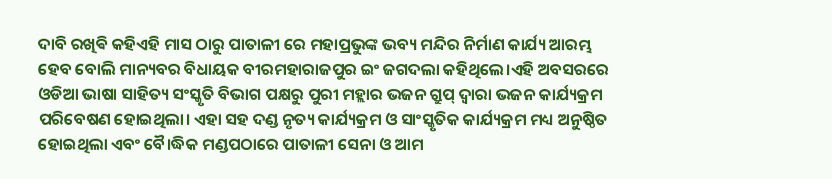ଦାବି ରଖିଵି କହିଏହି ମାସ ଠାରୁ ପାତାଳୀ ରେ ମହାପ୍ରଭୁଙ୍କ ଭବ୍ୟ ମନ୍ଦିର ନିର୍ମାଣ କାର୍ଯ୍ୟ ଆରମ୍ଭ ହେବ ବୋଲି ମାନ୍ୟବର ବିଧାୟକ ବୀରମହାରାଜପୁର ଇଂ ଜଗଦଲା କହିଥିଲେ।ଏହି ଅବସରରେ ଓଡିଆ ଭାଷା ସାହିତ୍ୟ ସଂସ୍କୃତି ବିଭାଗ ପକ୍ଷରୁ ପୁରୀ ମହ୍ଲାର ଭଜନ ଗ୍ରୁପ୍ ଦ୍ଵାରା ଭଜନ କାର୍ଯ୍ୟକ୍ରମ ପରିବେଷଣ ହୋଇଥିଲା। ଏହା ସହ ଦଣ୍ଡ ନୃତ୍ୟ କାର୍ଯ୍ୟକ୍ରମ ଓ ସାଂସ୍କୃତିକ କାର୍ଯ୍ୟକ୍ରମ ମଧ୍ୟ ଅନୁଷ୍ଠିତ ହୋଇଥିଲା ଏବଂ ବୈ।ଦ୍ଧିକ ମଣ୍ଡପଠାରେ ପାତାଳୀ ସେନା ଓ ଆମ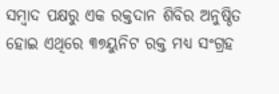ସମ୍ବାଦ ପକ୍ଷରୁ ଏକ ରକ୍ତଦାନ ଶିବିର ଅନୁଷ୍ଠିତ ହୋଇ ଏଥିରେ ୩୭ୟୁନିଟ ରକ୍ତ ମଧ୍ୟ ସଂଗ୍ରହ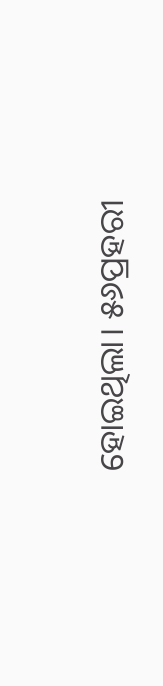ହୋଇଥିଲା। ୫୬ପ୍ରହରୀ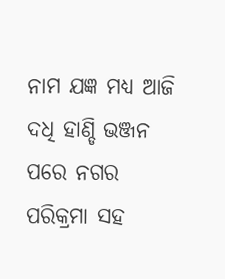ନାମ ଯଜ୍ଞ ମଧ୍ୟ ଆଜି ଦଧି ହାଣ୍ଡି ଭଞ୍ଜନ ପରେ ନଗର ପରିକ୍ରମା ସହ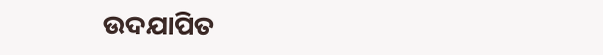ଉଦଯାପିତ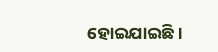ହୋଇଯାଇଛି ।